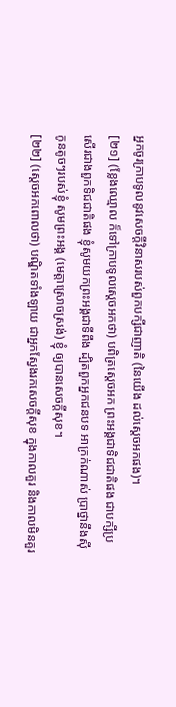អ្នកចូរក្រាបទូលនូវសេចក្តីវិនាសរបស់ពួកបក្សីជាញាតិ (នៃយើង ដល់ស្តេចអកផង)។
[២១] (ខ្លែងឈ្មោល ក៏ទៅក្រាបទូលស្តេចអកថា) បពិត្រស្តេចអក ព្រះអង្គជាទិជជាតិផង ជាបក្សីប្រសើរជាងពួកទិជជាតិផង ខ្ញុំសូមយកព្រះអង្គជាទីពឹង ដ្បិតពួកអ្នកជនបទ អាក្រក់ណាស់ បា្រថ្នានឹងស៊ីកូនតូចៗរបស់ខ្ញុំ សូមព្រះអង្គ (មេត្តាស្រោចស្រង់) ខ្ញុំ ឲ្យបានសេចក្តីសុខ។
[២២] (ស្តេចអកពោលថា) បណ្ឌិតទាំងឡាយ ជាអ្នកស្វែងរកសេចក្តីសុខ ក្នុងកាលគួរ និងកាលមិនគួរ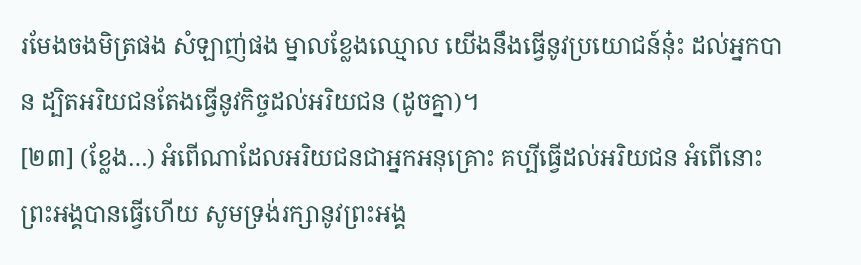រមែងចងមិត្រផង សំឡាញ់ផង ម្នាលខ្លែងឈ្មោល យើងនឹងធ្វើនូវប្រយោជន៍នុ៎ះ ដល់អ្នកបាន ដ្បិតអរិយជនតែងធ្វើនូវកិច្ចដល់អរិយជន (ដូចគ្នា)។
[២៣] (ខ្លែង…) អំពើណាដែលអរិយជនជាអ្នកអនុគ្រោះ គប្បីធ្វើដល់អរិយជន អំពើនោះព្រះអង្គបានធ្វើហើយ សូមទ្រង់រក្សានូវព្រះអង្គ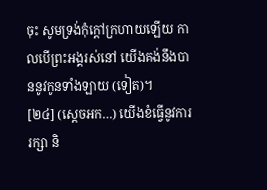ចុះ សូមទ្រង់កុំក្តៅក្រហាយឡើយ កាលបើព្រះអង្គរស់នៅ យើងគង់នឹងបាននូវកូនទាំងឡាយ (ទៀត)។
[២៤] (ស្តេចអក…) យើងខំធ្វើនូវការរក្សា និ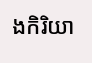ងកិរិយា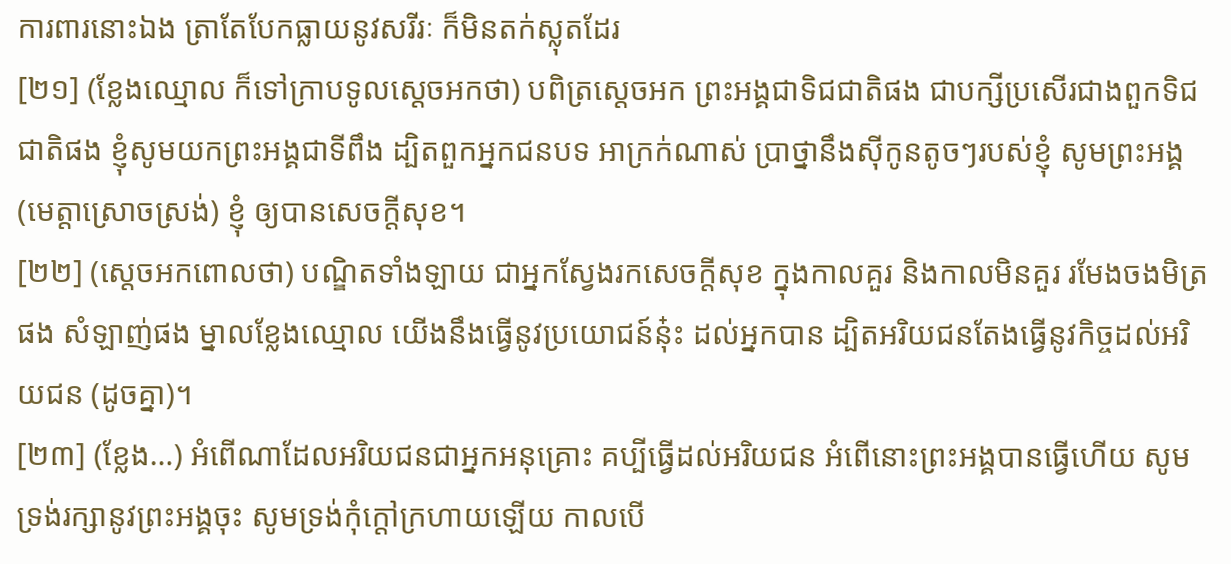ការពារនោះឯង ត្រាតែបែកធ្លាយនូវសរីរៈ ក៏មិនតក់ស្លុតដែរ
[២១] (ខ្លែងឈ្មោល ក៏ទៅក្រាបទូលស្តេចអកថា) បពិត្រស្តេចអក ព្រះអង្គជាទិជជាតិផង ជាបក្សីប្រសើរជាងពួកទិជជាតិផង ខ្ញុំសូមយកព្រះអង្គជាទីពឹង ដ្បិតពួកអ្នកជនបទ អាក្រក់ណាស់ បា្រថ្នានឹងស៊ីកូនតូចៗរបស់ខ្ញុំ សូមព្រះអង្គ (មេត្តាស្រោចស្រង់) ខ្ញុំ ឲ្យបានសេចក្តីសុខ។
[២២] (ស្តេចអកពោលថា) បណ្ឌិតទាំងឡាយ ជាអ្នកស្វែងរកសេចក្តីសុខ ក្នុងកាលគួរ និងកាលមិនគួរ រមែងចងមិត្រផង សំឡាញ់ផង ម្នាលខ្លែងឈ្មោល យើងនឹងធ្វើនូវប្រយោជន៍នុ៎ះ ដល់អ្នកបាន ដ្បិតអរិយជនតែងធ្វើនូវកិច្ចដល់អរិយជន (ដូចគ្នា)។
[២៣] (ខ្លែង…) អំពើណាដែលអរិយជនជាអ្នកអនុគ្រោះ គប្បីធ្វើដល់អរិយជន អំពើនោះព្រះអង្គបានធ្វើហើយ សូមទ្រង់រក្សានូវព្រះអង្គចុះ សូមទ្រង់កុំក្តៅក្រហាយឡើយ កាលបើ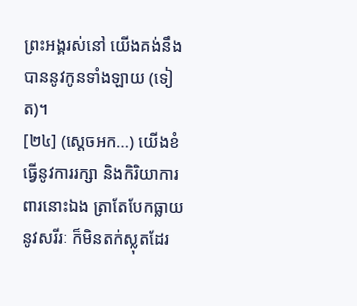ព្រះអង្គរស់នៅ យើងគង់នឹងបាននូវកូនទាំងឡាយ (ទៀត)។
[២៤] (ស្តេចអក…) យើងខំធ្វើនូវការរក្សា និងកិរិយាការពារនោះឯង ត្រាតែបែកធ្លាយនូវសរីរៈ ក៏មិនតក់ស្លុតដែរ